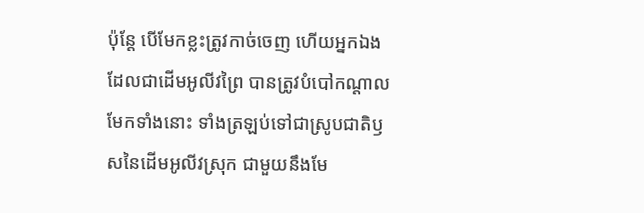ប៉ុន្តែ បើមែកខ្លះត្រូវកាច់ចេញ ហើយអ្នកឯងដែលជាដើមអូលីវព្រៃ បានត្រូវបំបៅកណ្តាលមែកទាំងនោះ ទាំងត្រឡប់ទៅជាស្រូបជាតិឫសនៃដើមអូលីវស្រុក ជាមួយនឹងមែ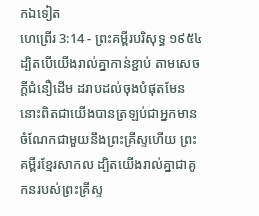កឯទៀត
ហេព្រើរ 3:14 - ព្រះគម្ពីរបរិសុទ្ធ ១៩៥៤ ដ្បិតបើយើងរាល់គ្នាកាន់ខ្ជាប់ តាមសេចក្ដីជំនឿដើម ដរាបដល់ចុងបំផុតមែន នោះពិតជាយើងបានត្រឡប់ជាអ្នកមានចំណែកជាមួយនឹងព្រះគ្រីស្ទហើយ ព្រះគម្ពីរខ្មែរសាកល ដ្បិតយើងរាល់គ្នាជាគូកនរបស់ព្រះគ្រីស្ទ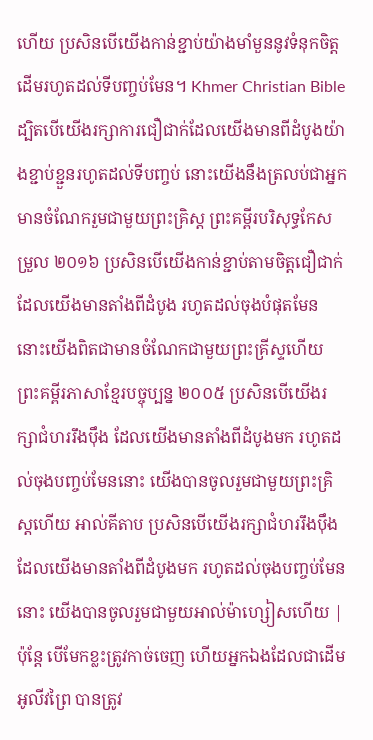ហើយ ប្រសិនបើយើងកាន់ខ្ជាប់យ៉ាងមាំមួននូវទំនុកចិត្តដើមរហូតដល់ទីបញ្ចប់មែន។ Khmer Christian Bible ដ្បិតបើយើងរក្សាការជឿជាក់ដែលយើងមានពីដំបូងយ៉ាងខ្ជាប់ខ្ជួនរហូតដល់ទីបញ្ចប់ នោះយើងនឹងត្រលប់ជាអ្នកមានចំណែករួមជាមួយព្រះគ្រិស្ដ ព្រះគម្ពីរបរិសុទ្ធកែសម្រួល ២០១៦ ប្រសិនបើយើងកាន់ខ្ជាប់តាមចិត្តជឿជាក់ដែលយើងមានតាំងពីដំបូង រហូតដល់ចុងបំផុតមែន នោះយើងពិតជាមានចំណែកជាមួយព្រះគ្រីស្ទហើយ ព្រះគម្ពីរភាសាខ្មែរបច្ចុប្បន្ន ២០០៥ ប្រសិនបើយើងរក្សាជំហររឹងប៉ឹង ដែលយើងមានតាំងពីដំបូងមក រហូតដល់ចុងបញ្ចប់មែននោះ យើងបានចូលរួមជាមួយព្រះគ្រិស្តហើយ អាល់គីតាប ប្រសិនបើយើងរក្សាជំហររឹងប៉ឹង ដែលយើងមានតាំងពីដំបូងមក រហូតដល់ចុងបញ្ចប់មែននោះ យើងបានចូលរួមជាមួយអាល់ម៉ាហ្សៀសហើយ |
ប៉ុន្តែ បើមែកខ្លះត្រូវកាច់ចេញ ហើយអ្នកឯងដែលជាដើមអូលីវព្រៃ បានត្រូវ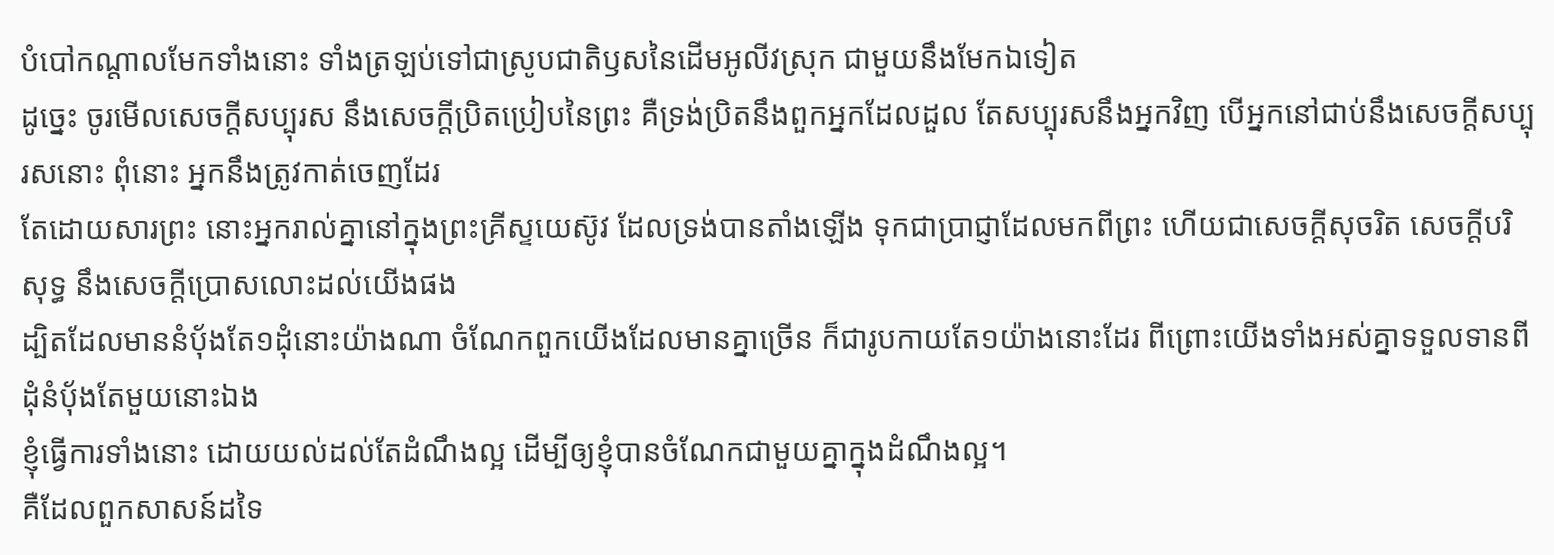បំបៅកណ្តាលមែកទាំងនោះ ទាំងត្រឡប់ទៅជាស្រូបជាតិឫសនៃដើមអូលីវស្រុក ជាមួយនឹងមែកឯទៀត
ដូច្នេះ ចូរមើលសេចក្ដីសប្បុរស នឹងសេចក្ដីប្រិតប្រៀបនៃព្រះ គឺទ្រង់ប្រិតនឹងពួកអ្នកដែលដួល តែសប្បុរសនឹងអ្នកវិញ បើអ្នកនៅជាប់នឹងសេចក្ដីសប្បុរសនោះ ពុំនោះ អ្នកនឹងត្រូវកាត់ចេញដែរ
តែដោយសារព្រះ នោះអ្នករាល់គ្នានៅក្នុងព្រះគ្រីស្ទយេស៊ូវ ដែលទ្រង់បានតាំងឡើង ទុកជាប្រាជ្ញាដែលមកពីព្រះ ហើយជាសេចក្ដីសុចរិត សេចក្ដីបរិសុទ្ធ នឹងសេចក្ដីប្រោសលោះដល់យើងផង
ដ្បិតដែលមាននំបុ័ងតែ១ដុំនោះយ៉ាងណា ចំណែកពួកយើងដែលមានគ្នាច្រើន ក៏ជារូបកាយតែ១យ៉ាងនោះដែរ ពីព្រោះយើងទាំងអស់គ្នាទទួលទានពីដុំនំបុ័ងតែមួយនោះឯង
ខ្ញុំធ្វើការទាំងនោះ ដោយយល់ដល់តែដំណឹងល្អ ដើម្បីឲ្យខ្ញុំបានចំណែកជាមួយគ្នាក្នុងដំណឹងល្អ។
គឺដែលពួកសាសន៍ដទៃ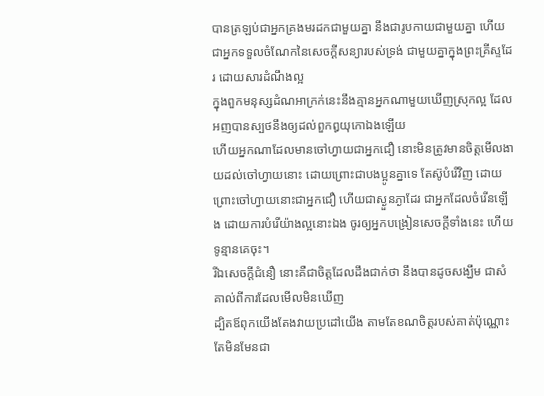បានត្រឡប់ជាអ្នកគ្រងមរដកជាមួយគ្នា នឹងជារូបកាយជាមួយគ្នា ហើយជាអ្នកទទួលចំណែកនៃសេចក្ដីសន្យារបស់ទ្រង់ ជាមួយគ្នាក្នុងព្រះគ្រីស្ទដែរ ដោយសារដំណឹងល្អ
ក្នុងពួកមនុស្សដំណអាក្រក់នេះនឹងគ្មានអ្នកណាមួយឃើញស្រុកល្អ ដែលអញបានស្បថនឹងឲ្យដល់ពួកឰយុកោឯងឡើយ
ហើយអ្នកណាដែលមានចៅហ្វាយជាអ្នកជឿ នោះមិនត្រូវមានចិត្តមើលងាយដល់ចៅហ្វាយនោះ ដោយព្រោះជាបងប្អូនគ្នាទេ តែស៊ូបំរើវិញ ដោយព្រោះចៅហ្វាយនោះជាអ្នកជឿ ហើយជាស្ងួនភ្ងាដែរ ជាអ្នកដែលចំរើនឡើង ដោយការបំរើយ៉ាងល្អនោះឯង ចូរឲ្យអ្នកបង្រៀនសេចក្ដីទាំងនេះ ហើយទូន្មានគេចុះ។
រីឯសេចក្ដីជំនឿ នោះគឺជាចិត្តដែលដឹងជាក់ថា នឹងបានដូចសង្ឃឹម ជាសំគាល់ពីការដែលមើលមិនឃើញ
ដ្បិតឪពុកយើងតែងវាយប្រដៅយើង តាមតែខណចិត្តរបស់គាត់ប៉ុណ្ណោះ តែមិនមែនជា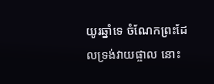យូរឆ្នាំទេ ចំណែកព្រះដែលទ្រង់វាយផ្ចាល នោះ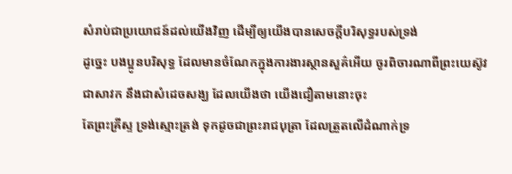សំរាប់ជាប្រយោជន៍ដល់យើងវិញ ដើម្បីឲ្យយើងបានសេចក្ដីបរិសុទ្ធរបស់ទ្រង់
ដូច្នេះ បងប្អូនបរិសុទ្ធ ដែលមានចំណែកក្នុងការងារស្ថានសួគ៌អើយ ចូរពិចារណាពីព្រះយេស៊ូវ ជាសាវក នឹងជាសំដេចសង្ឃ ដែលយើងថា យើងជឿតាមនោះចុះ
តែព្រះគ្រីស្ទ ទ្រង់ស្មោះត្រង់ ទុកដូចជាព្រះរាជបុត្រា ដែលត្រួតលើដំណាក់ទ្រ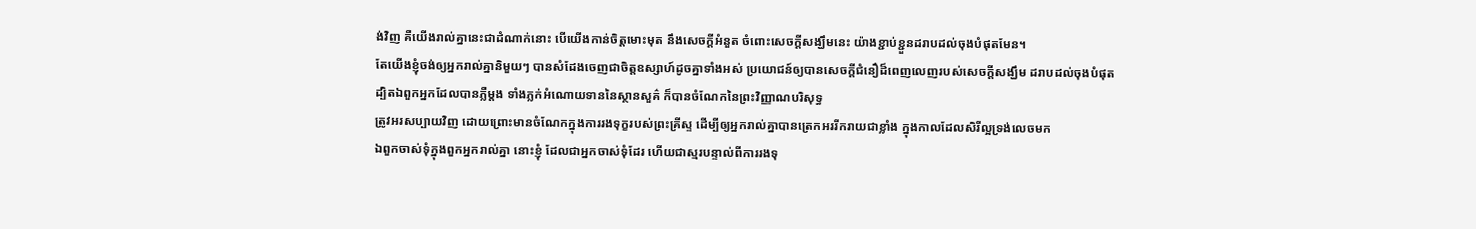ង់វិញ គឺយើងរាល់គ្នានេះជាដំណាក់នោះ បើយើងកាន់ចិត្តមោះមុត នឹងសេចក្ដីអំនួត ចំពោះសេចក្ដីសង្ឃឹមនេះ យ៉ាងខ្ជាប់ខ្ជួនដរាបដល់ចុងបំផុតមែន។
តែយើងខ្ញុំចង់ឲ្យអ្នករាល់គ្នានិមួយៗ បានសំដែងចេញជាចិត្តឧស្សាហ៍ដូចគ្នាទាំងអស់ ប្រយោជន៍ឲ្យបានសេចក្ដីជំនឿដ៏ពេញលេញរបស់សេចក្ដីសង្ឃឹម ដរាបដល់ចុងបំផុត
ដ្បិតឯពួកអ្នកដែលបានភ្លឺម្តង ទាំងភ្លក់អំណោយទាននៃស្ថានសួគ៌ ក៏បានចំណែកនៃព្រះវិញ្ញាណបរិសុទ្ធ
ត្រូវអរសប្បាយវិញ ដោយព្រោះមានចំណែកក្នុងការរងទុក្ខរបស់ព្រះគ្រីស្ទ ដើម្បីឲ្យអ្នករាល់គ្នាបានត្រេកអររីករាយជាខ្លាំង ក្នុងកាលដែលសិរីល្អទ្រង់លេចមក
ឯពួកចាស់ទុំក្នុងពួកអ្នករាល់គ្នា នោះខ្ញុំ ដែលជាអ្នកចាស់ទុំដែរ ហើយជាស្មរបន្ទាល់ពីការរងទុ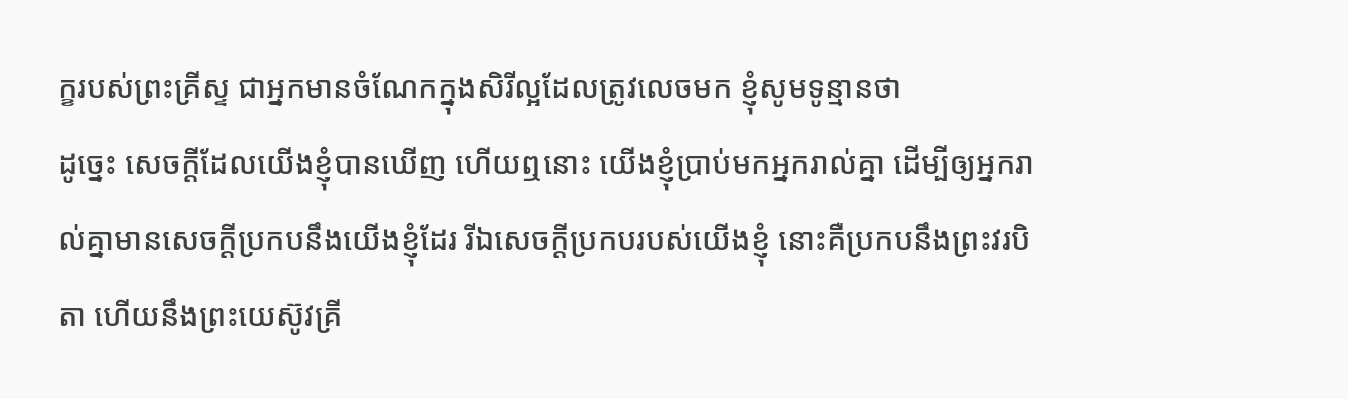ក្ខរបស់ព្រះគ្រីស្ទ ជាអ្នកមានចំណែកក្នុងសិរីល្អដែលត្រូវលេចមក ខ្ញុំសូមទូន្មានថា
ដូច្នេះ សេចក្ដីដែលយើងខ្ញុំបានឃើញ ហើយឮនោះ យើងខ្ញុំប្រាប់មកអ្នករាល់គ្នា ដើម្បីឲ្យអ្នករាល់គ្នាមានសេចក្ដីប្រកបនឹងយើងខ្ញុំដែរ រីឯសេចក្ដីប្រកបរបស់យើងខ្ញុំ នោះគឺប្រកបនឹងព្រះវរបិតា ហើយនឹងព្រះយេស៊ូវគ្រី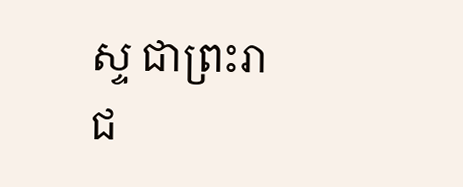ស្ទ ជាព្រះរាជ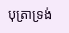បុត្រាទ្រង់